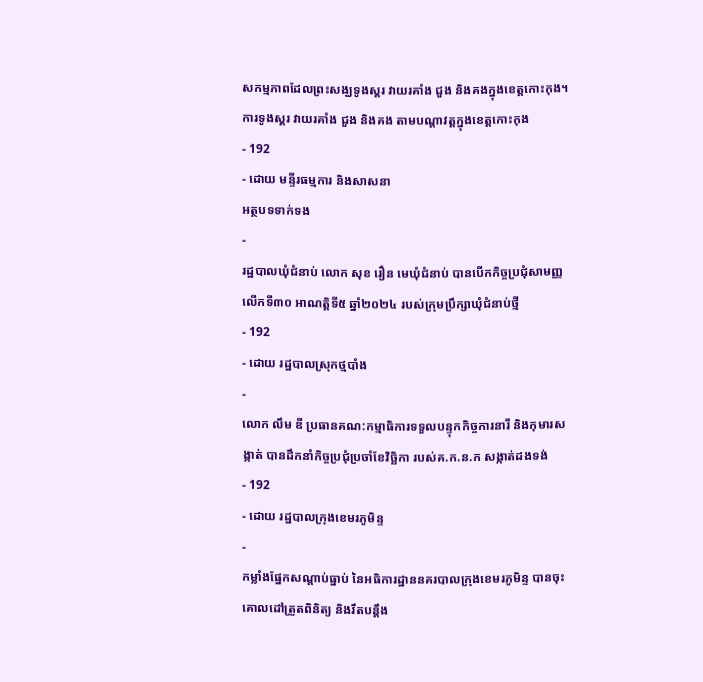សកម្មភាពដែលព្រះសង្ឃទូងស្គរ វាយរគាំង ជួង និងគងក្នុងខេត្តកោះកុង។
ការទូងស្គរ វាយរគាំង ជួង និងគង តាមបណ្តាវត្តក្នុងខេត្តកោះកុង
- 192
- ដោយ មន្ទីរធម្មការ និងសាសនា
អត្ថបទទាក់ទង
-
រដ្ឋបាលឃុំជំនាប់ លោក សុខ រឿន មេឃុំជំនាប់ បានបើកកិច្ចប្រជុំសាមញ្ញលើកទី៣០ អាណត្តិទី៥ ឆ្នាំ២០២៤ របស់ក្រុមប្រឹក្សាឃុំជំនាប់ថ្មី
- 192
- ដោយ រដ្ឋបាលស្រុកថ្មបាំង
-
លោក លឹម ឌី ប្រធានគណ:កម្មាធិការទទួលបន្ទុកកិច្ចការនារី និងកុមារសង្កាត់ បានដឹកនាំកិច្ចប្រជុំប្រចាំខែវិច្ឆិកា របស់គ.ក.ន.ក សង្កាត់ដងទង់
- 192
- ដោយ រដ្ឋបាលក្រុងខេមរភូមិន្ទ
-
កម្លាំងផ្នែកសណ្តាប់ធ្នាប់ នៃអធិការដ្ឋាននគរបាលក្រុងខេមរភូមិន្ទ បានចុះគោលដៅត្រួតពិនិត្យ និងរឹតបន្តឹង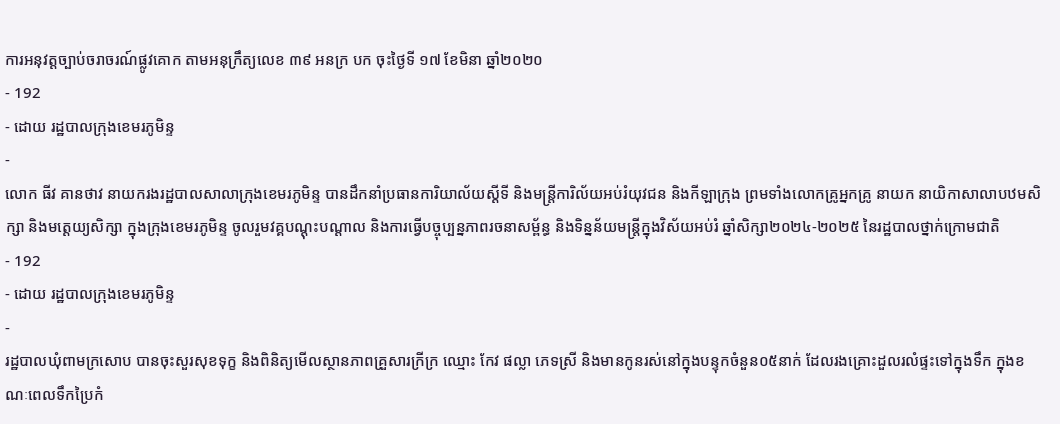ការអនុវត្តច្បាប់ចរាចរណ៍ផ្លូវគោក តាមអនុក្រឹត្យលេខ ៣៩ អនក្រ បក ចុះថ្ងៃទី ១៧ ខែមិនា ឆ្នាំ២០២០
- 192
- ដោយ រដ្ឋបាលក្រុងខេមរភូមិន្ទ
-
លោក ធីវ គានថាវ នាយករងរដ្ឋបាលសាលាក្រុងខេមរភូមិន្ទ បានដឹកនាំប្រធានការិយាល័យស្ដីទី និងមន្ត្រីការិល័យអប់រំយុវជន និងកីឡាក្រុង ព្រមទាំងលោកគ្រូអ្នកគ្រូ នាយក នាយិកាសាលាបឋមសិក្សា និងមត្តេយ្យសិក្សា ក្នុងក្រុងខេមរភូមិន្ទ ចូលរួមវគ្គបណ្ដុះបណ្ដាល និងការធ្វើបច្ចុប្បន្នភាពរចនាសម្ព័ន្ធ និងទិន្នន័យមន្ត្រីក្នុងវិស័យអប់រំ ឆ្នាំសិក្សា២០២៤-២០២៥ នៃរដ្ឋបាលថ្នាក់ក្រោមជាតិ
- 192
- ដោយ រដ្ឋបាលក្រុងខេមរភូមិន្ទ
-
រដ្ឋបាលឃុំពាមក្រសោប បានចុះសួរសុខទុក្ខ និងពិនិត្យមើលស្ថានភាពគ្រួសារក្រីក្រ ឈ្មោះ កែវ ផល្លា ភេទស្រី និងមានកូនរស់នៅក្នុងបន្ទុកចំនួន០៥នាក់ ដែលរងគ្រោះដួលរលំផ្ទះទៅក្នុងទឹក ក្នុងខណៈពេលទឹកប្រៃកំ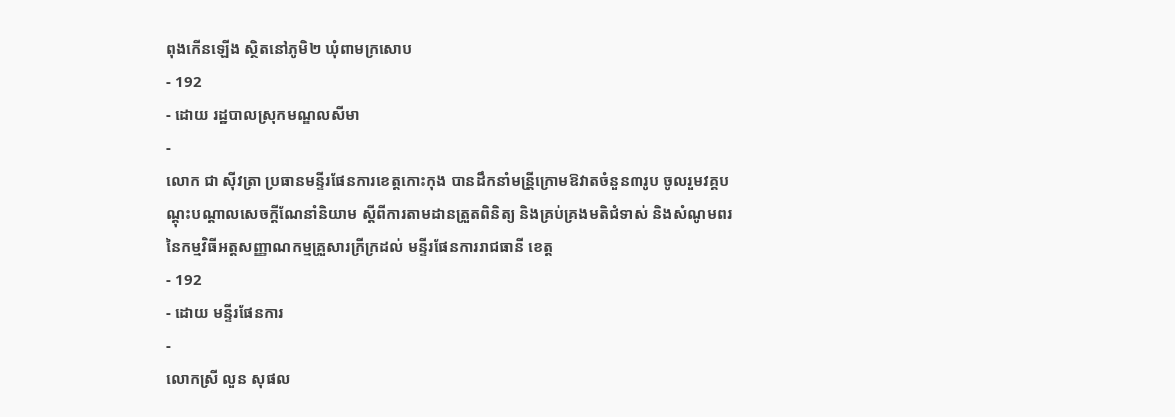ពុងកើនឡើង ស្ថិតនៅភូមិ២ ឃុំពាមក្រសោប
- 192
- ដោយ រដ្ឋបាលស្រុកមណ្ឌលសីមា
-
លោក ជា សុីវត្រា ប្រធានមន្ទីរផែនការខេត្តកោះកុង បានដឹកនាំមន្រី្តក្រោមឱវាតចំនួន៣រូប ចូលរួមវគ្គបណ្តុះបណ្តាលសេចក្តីណែនាំនិយាម ស្តីពីការតាមដានត្រួតពិនិត្យ និងគ្រប់គ្រងមតិជំទាស់ និងសំណូមពរនៃកម្មវិធីអត្តសញ្ញាណកម្មគ្រួសារក្រីក្រដល់ មន្ទីរផែនការរាជធានី ខេត្ត
- 192
- ដោយ មន្ទីរផែនការ
-
លោកស្រី លួន សុផល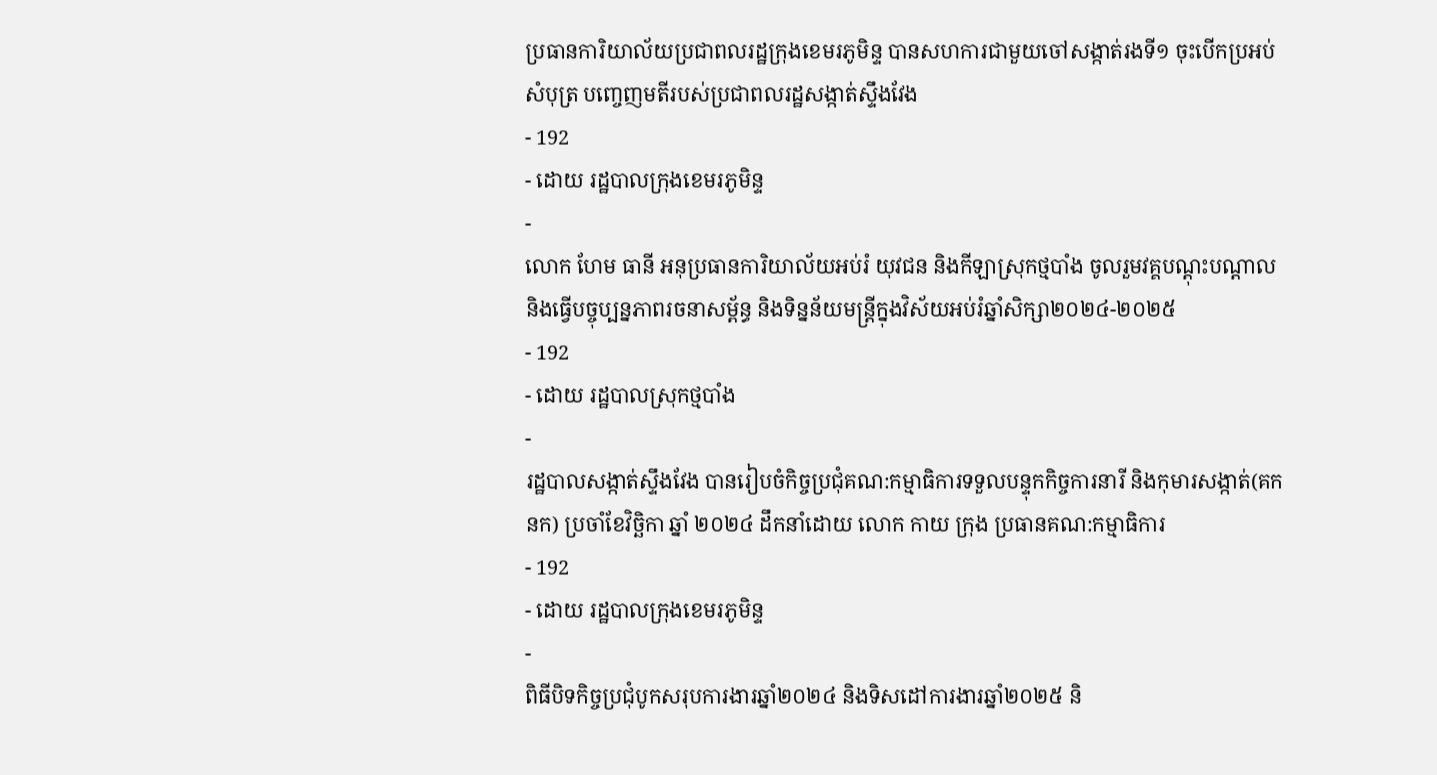ប្រធានការិយាល័យប្រជាពលរដ្ឋក្រុងខេមរភូមិន្ទ បានសហការជាមួយចៅសង្កាត់រងទី១ ចុះបើកប្រអប់សំបុត្រ បញ្ចេញមតីរបស់ប្រជាពលរដ្ឋសង្កាត់ស្ទឹងវែង
- 192
- ដោយ រដ្ឋបាលក្រុងខេមរភូមិន្ទ
-
លោក ហែម ធានី អនុប្រធានការិយាល័យអប់រំ យុវជន និងកីឡាស្រុកថ្មបាំង ចូលរួមវគ្គបណ្តុះបណ្តាល និងធ្វើបច្ចុប្បន្នភាពរចនាសម្ព័ន្ធ និងទិន្នន័យមន្ត្រីក្នុងវិស័យអប់រំឆ្នាំសិក្សា២០២៤-២០២៥
- 192
- ដោយ រដ្ឋបាលស្រុកថ្មបាំង
-
រដ្ឋបាលសង្កាត់ស្ទឹងវែង បានរៀបចំកិច្ចប្រជុំគណ:កម្មាធិការទទួលបន្ទុកកិច្ចការនារី និងកុមារសង្កាត់(គកនក) ប្រចាំខែវិច្ឆិកា ឆ្នាំ ២០២៤ ដឹកនាំដោយ លោក កាយ ក្រុង ប្រធានគណ:កម្មាធិការ
- 192
- ដោយ រដ្ឋបាលក្រុងខេមរភូមិន្ទ
-
ពិធីបិទកិច្ចប្រជុំបូកសរុបការងារឆ្នាំ២០២៤ និងទិសដៅការងារឆ្នាំ២០២៥ និ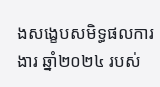ងសង្ខេបសមិទ្ធផលការងារ ឆ្នាំ២០២៤ របស់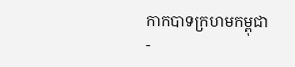កាកបាទក្រហមកម្ពុជា
-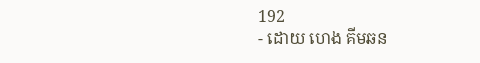192
- ដោយ ហេង គីមឆន